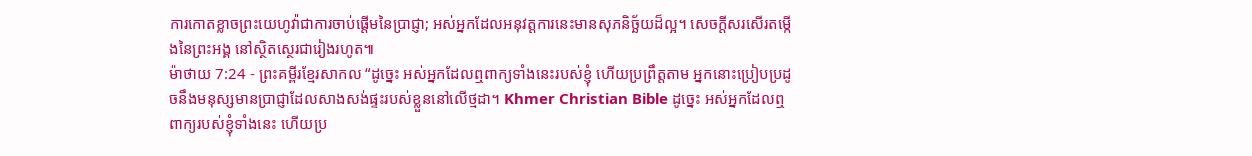ការកោតខ្លាចព្រះយេហូវ៉ាជាការចាប់ផ្ដើមនៃប្រាជ្ញា; អស់អ្នកដែលអនុវត្តការនេះមានសុភនិច្ឆ័យដ៏ល្អ។ សេចក្ដីសរសើរតម្កើងនៃព្រះអង្គ នៅស្ថិតស្ថេរជារៀងរហូត៕
ម៉ាថាយ 7:24 - ព្រះគម្ពីរខ្មែរសាកល “ដូច្នេះ អស់អ្នកដែលឮពាក្យទាំងនេះរបស់ខ្ញុំ ហើយប្រព្រឹត្តតាម អ្នកនោះប្រៀបប្រដូចនឹងមនុស្សមានប្រាជ្ញាដែលសាងសង់ផ្ទះរបស់ខ្លួននៅលើថ្មដា។ Khmer Christian Bible ដូច្នេះ អស់អ្នកដែលឮពាក្យរបស់ខ្ញុំទាំងនេះ ហើយប្រ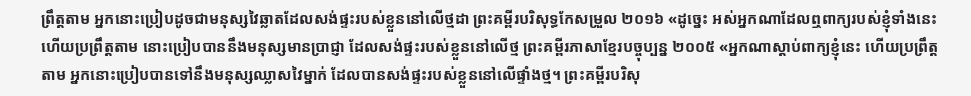ព្រឹត្តតាម អ្នកនោះប្រៀបដូចជាមនុស្សវៃឆ្លាតដែលសង់ផ្ទះរបស់ខ្លួននៅលើថ្មដា ព្រះគម្ពីរបរិសុទ្ធកែសម្រួល ២០១៦ «ដូច្នេះ អស់អ្នកណាដែលឮពាក្យរបស់ខ្ញុំទាំងនេះ ហើយប្រព្រឹត្តតាម នោះប្រៀបបាននឹងមនុស្សមានប្រាជ្ញា ដែលសង់ផ្ទះរបស់ខ្លួននៅលើថ្ម ព្រះគម្ពីរភាសាខ្មែរបច្ចុប្បន្ន ២០០៥ «អ្នកណាស្ដាប់ពាក្យខ្ញុំនេះ ហើយប្រព្រឹត្តតាម អ្នកនោះប្រៀបបានទៅនឹងមនុស្សឈ្លាសវៃម្នាក់ ដែលបានសង់ផ្ទះរបស់ខ្លួននៅលើផ្ទាំងថ្ម។ ព្រះគម្ពីរបរិសុ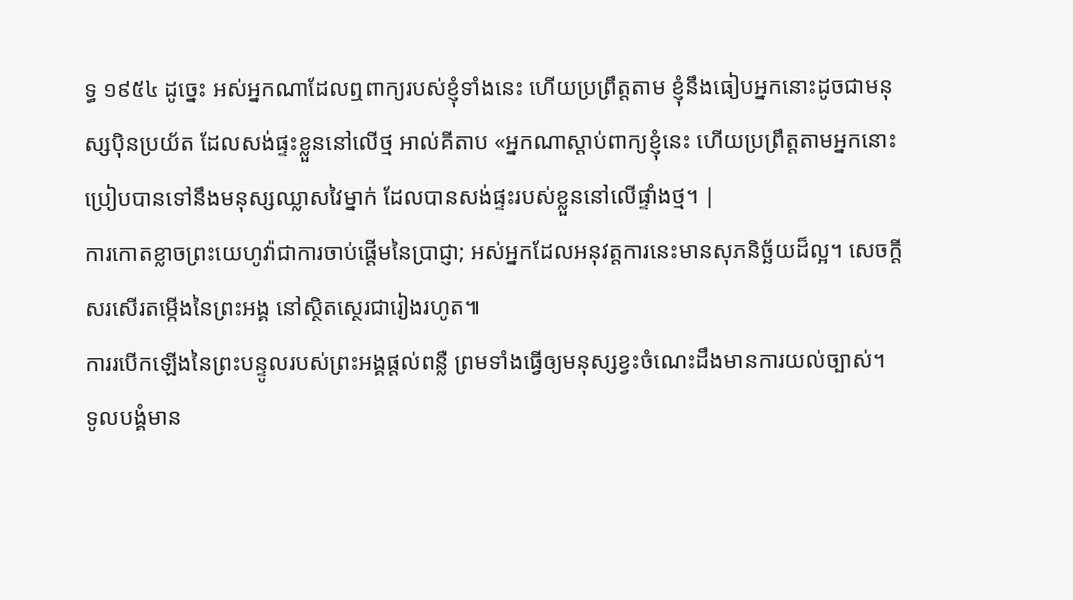ទ្ធ ១៩៥៤ ដូច្នេះ អស់អ្នកណាដែលឮពាក្យរបស់ខ្ញុំទាំងនេះ ហើយប្រព្រឹត្តតាម ខ្ញុំនឹងធៀបអ្នកនោះដូចជាមនុស្សប៉ិនប្រយ័ត ដែលសង់ផ្ទះខ្លួននៅលើថ្ម អាល់គីតាប «អ្នកណាស្ដាប់ពាក្យខ្ញុំនេះ ហើយប្រព្រឹត្ដតាមអ្នកនោះប្រៀបបានទៅនឹងមនុស្សឈ្លាសវៃម្នាក់ ដែលបានសង់ផ្ទះរបស់ខ្លួននៅលើផ្ទាំងថ្ម។ |
ការកោតខ្លាចព្រះយេហូវ៉ាជាការចាប់ផ្ដើមនៃប្រាជ្ញា; អស់អ្នកដែលអនុវត្តការនេះមានសុភនិច្ឆ័យដ៏ល្អ។ សេចក្ដីសរសើរតម្កើងនៃព្រះអង្គ នៅស្ថិតស្ថេរជារៀងរហូត៕
ការរបើកឡើងនៃព្រះបន្ទូលរបស់ព្រះអង្គផ្ដល់ពន្លឺ ព្រមទាំងធ្វើឲ្យមនុស្សខ្វះចំណេះដឹងមានការយល់ច្បាស់។
ទូលបង្គំមាន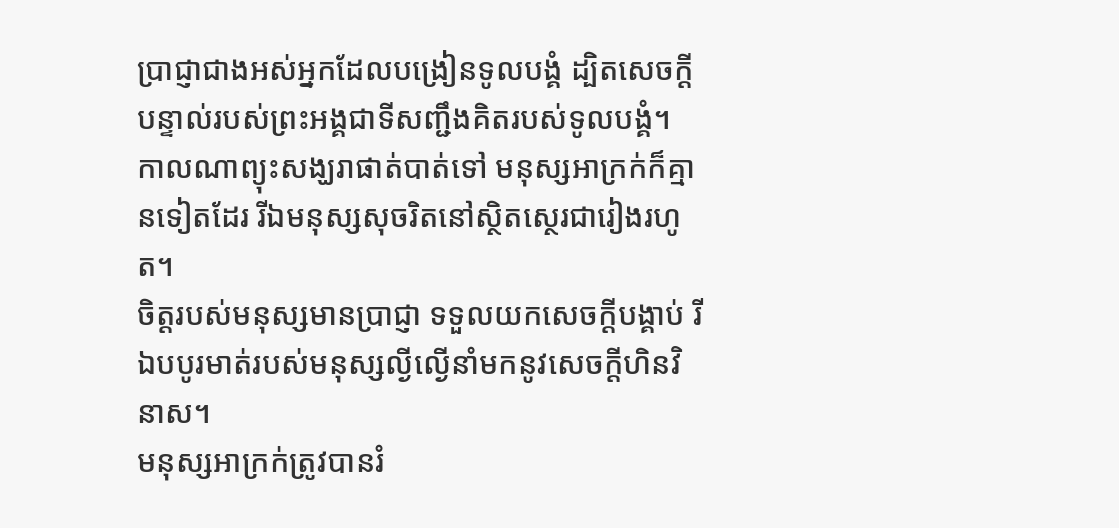ប្រាជ្ញាជាងអស់អ្នកដែលបង្រៀនទូលបង្គំ ដ្បិតសេចក្ដីបន្ទាល់របស់ព្រះអង្គជាទីសញ្ជឹងគិតរបស់ទូលបង្គំ។
កាលណាព្យុះសង្ឃរាផាត់បាត់ទៅ មនុស្សអាក្រក់ក៏គ្មានទៀតដែរ រីឯមនុស្សសុចរិតនៅស្ថិតស្ថេរជារៀងរហូត។
ចិត្តរបស់មនុស្សមានប្រាជ្ញា ទទួលយកសេចក្ដីបង្គាប់ រីឯបបូរមាត់របស់មនុស្សល្ងីល្ងើនាំមកនូវសេចក្ដីហិនវិនាស។
មនុស្សអាក្រក់ត្រូវបានរំ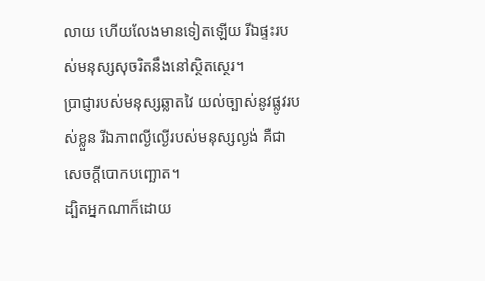លាយ ហើយលែងមានទៀតឡើយ រីឯផ្ទះរបស់មនុស្សសុចរិតនឹងនៅស្ថិតស្ថេរ។
ប្រាជ្ញារបស់មនុស្សឆ្លាតវៃ យល់ច្បាស់នូវផ្លូវរបស់ខ្លួន រីឯភាពល្ងីល្ងើរបស់មនុស្សល្ងង់ គឺជាសេចក្ដីបោកបញ្ឆោត។
ដ្បិតអ្នកណាក៏ដោយ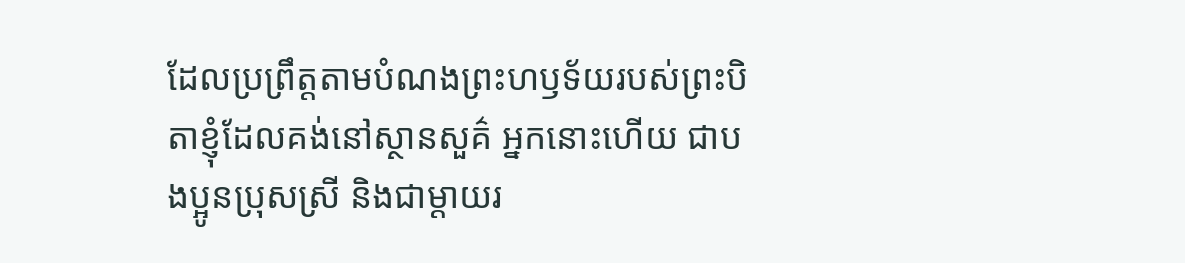ដែលប្រព្រឹត្តតាមបំណងព្រះហឫទ័យរបស់ព្រះបិតាខ្ញុំដែលគង់នៅស្ថានសួគ៌ អ្នកនោះហើយ ជាបងប្អូនប្រុសស្រី និងជាម្ដាយរ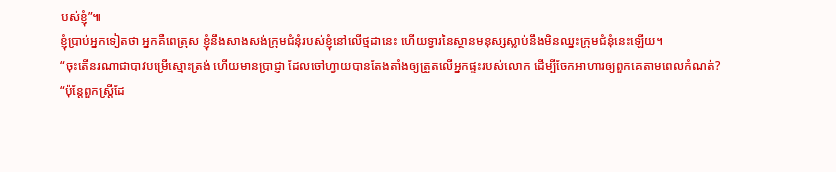បស់ខ្ញុំ”៕
ខ្ញុំប្រាប់អ្នកទៀតថា អ្នកគឺពេត្រុស ខ្ញុំនឹងសាងសង់ក្រុមជំនុំរបស់ខ្ញុំនៅលើថ្មដានេះ ហើយទ្វារនៃស្ថានមនុស្សស្លាប់នឹងមិនឈ្នះក្រុមជំនុំនេះឡើយ។
“ចុះតើនរណាជាបាវបម្រើស្មោះត្រង់ ហើយមានប្រាជ្ញា ដែលចៅហ្វាយបានតែងតាំងឲ្យត្រួតលើអ្នកផ្ទះរបស់លោក ដើម្បីចែកអាហារឲ្យពួកគេតាមពេលកំណត់?
“ប៉ុន្តែពួកស្ត្រីដែ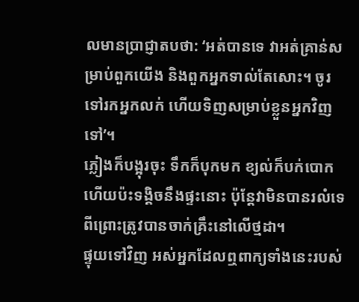លមានប្រាជ្ញាតបថា: ‘អត់បានទេ វាអត់គ្រាន់សម្រាប់ពួកយើង និងពួកអ្នកទាល់តែសោះ។ ចូរទៅរកអ្នកលក់ ហើយទិញសម្រាប់ខ្លួនអ្នកវិញទៅ’។
ភ្លៀងក៏បង្អុរចុះ ទឹកក៏បុកមក ខ្យល់ក៏បក់បោក ហើយប៉ះទង្គិចនឹងផ្ទះនោះ ប៉ុន្តែវាមិនបានរលំទេ ពីព្រោះត្រូវបានចាក់គ្រឹះនៅលើថ្មដា។
ផ្ទុយទៅវិញ អស់អ្នកដែលឮពាក្យទាំងនេះរបស់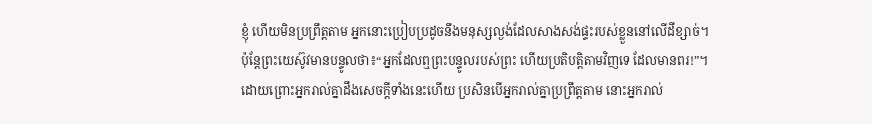ខ្ញុំ ហើយមិនប្រព្រឹត្តតាម អ្នកនោះប្រៀបប្រដូចនឹងមនុស្សល្ងង់ដែលសាងសង់ផ្ទះរបស់ខ្លួននៅលើដីខ្សាច់។
ប៉ុន្តែព្រះយេស៊ូវមានបន្ទូលថា៖“អ្នកដែលឮព្រះបន្ទូលរបស់ព្រះ ហើយប្រតិបត្តិតាមវិញទេ ដែលមានពរ!”។
ដោយព្រោះអ្នករាល់គ្នាដឹងសេចក្ដីទាំងនេះហើយ ប្រសិនបើអ្នករាល់គ្នាប្រព្រឹត្តតាម នោះអ្នករាល់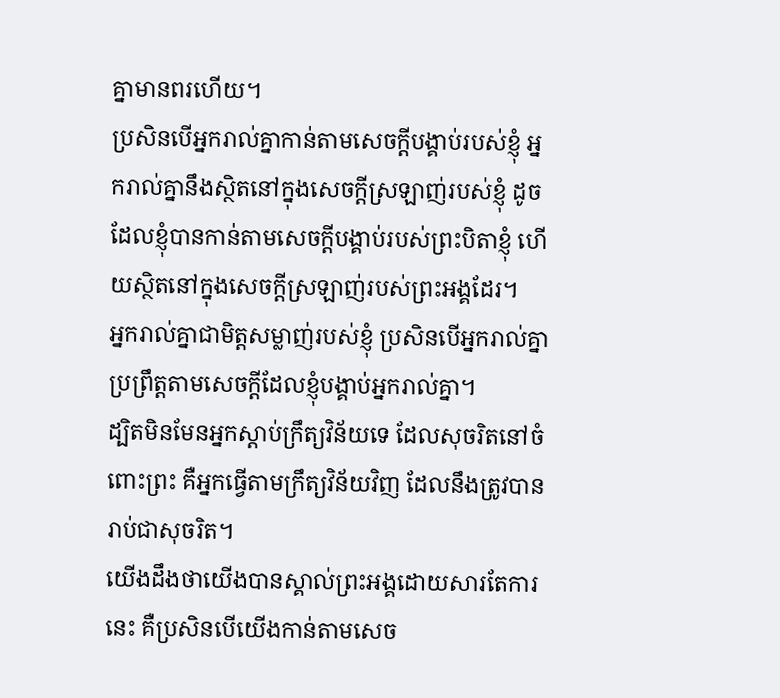គ្នាមានពរហើយ។
ប្រសិនបើអ្នករាល់គ្នាកាន់តាមសេចក្ដីបង្គាប់របស់ខ្ញុំ អ្នករាល់គ្នានឹងស្ថិតនៅក្នុងសេចក្ដីស្រឡាញ់របស់ខ្ញុំ ដូចដែលខ្ញុំបានកាន់តាមសេចក្ដីបង្គាប់របស់ព្រះបិតាខ្ញុំ ហើយស្ថិតនៅក្នុងសេចក្ដីស្រឡាញ់របស់ព្រះអង្គដែរ។
អ្នករាល់គ្នាជាមិត្តសម្លាញ់របស់ខ្ញុំ ប្រសិនបើអ្នករាល់គ្នាប្រព្រឹត្តតាមសេចក្ដីដែលខ្ញុំបង្គាប់អ្នករាល់គ្នា។
ដ្បិតមិនមែនអ្នកស្ដាប់ក្រឹត្យវិន័យទេ ដែលសុចរិតនៅចំពោះព្រះ គឺអ្នកធ្វើតាមក្រឹត្យវិន័យវិញ ដែលនឹងត្រូវបានរាប់ជាសុចរិត។
យើងដឹងថាយើងបានស្គាល់ព្រះអង្គដោយសារតែការនេះ គឺប្រសិនបើយើងកាន់តាមសេច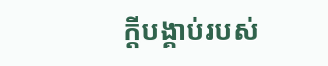ក្ដីបង្គាប់របស់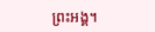ព្រះអង្គ។